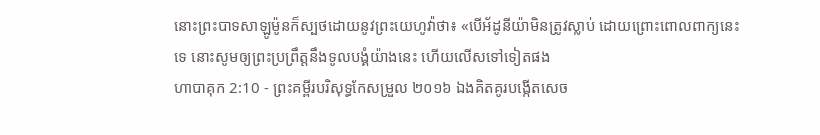នោះព្រះបាទសាឡូម៉ូនក៏ស្បថដោយនូវព្រះយេហូវ៉ាថា៖ «បើអ័ដូនីយ៉ាមិនត្រូវស្លាប់ ដោយព្រោះពោលពាក្យនេះទេ នោះសូមឲ្យព្រះប្រព្រឹត្តនឹងទូលបង្គំយ៉ាងនេះ ហើយលើសទៅទៀតផង
ហាបាគុក 2:10 - ព្រះគម្ពីរបរិសុទ្ធកែសម្រួល ២០១៦ ឯងគិតគូរបង្កើតសេច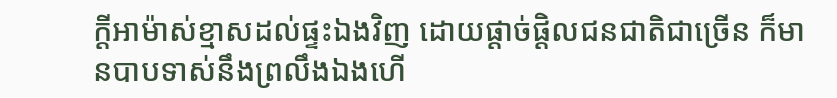ក្ដីអាម៉ាស់ខ្មាសដល់ផ្ទះឯងវិញ ដោយផ្តាច់ផ្តិលជនជាតិជាច្រើន ក៏មានបាបទាស់នឹងព្រលឹងឯងហើ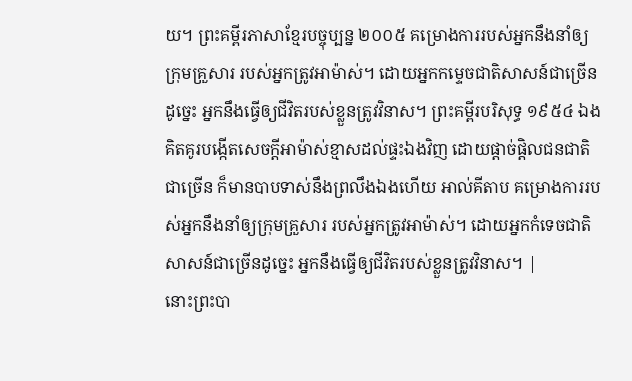យ។ ព្រះគម្ពីរភាសាខ្មែរបច្ចុប្បន្ន ២០០៥ គម្រោងការរបស់អ្នកនឹងនាំឲ្យក្រុមគ្រួសារ របស់អ្នកត្រូវអាម៉ាស់។ ដោយអ្នកកម្ទេចជាតិសាសន៍ជាច្រើនដូច្នេះ អ្នកនឹងធ្វើឲ្យជីវិតរបស់ខ្លួនត្រូវវិនាស។ ព្រះគម្ពីរបរិសុទ្ធ ១៩៥៤ ឯងគិតគូរបង្កើតសេចក្ដីអាម៉ាស់ខ្មាសដល់ផ្ទះឯងវិញ ដោយផ្តាច់ផ្តិលជនជាតិជាច្រើន ក៏មានបាបទាស់នឹងព្រលឹងឯងហើយ អាល់គីតាប គម្រោងការរបស់អ្នកនឹងនាំឲ្យក្រុមគ្រួសារ របស់អ្នកត្រូវអាម៉ាស់។ ដោយអ្នកកំទេចជាតិសាសន៍ជាច្រើនដូច្នេះ អ្នកនឹងធ្វើឲ្យជីវិតរបស់ខ្លួនត្រូវវិនាស។ |
នោះព្រះបា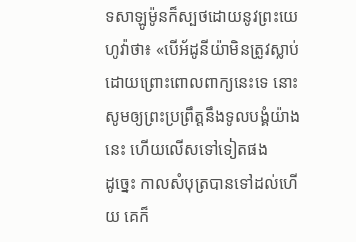ទសាឡូម៉ូនក៏ស្បថដោយនូវព្រះយេហូវ៉ាថា៖ «បើអ័ដូនីយ៉ាមិនត្រូវស្លាប់ ដោយព្រោះពោលពាក្យនេះទេ នោះសូមឲ្យព្រះប្រព្រឹត្តនឹងទូលបង្គំយ៉ាងនេះ ហើយលើសទៅទៀតផង
ដូច្នេះ កាលសំបុត្របានទៅដល់ហើយ គេក៏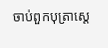ចាប់ពួកបុត្រាស្ដេ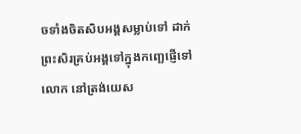ចទាំងចិតសិបអង្គសម្លាប់ទៅ ដាក់ព្រះសិរគ្រប់អង្គទៅក្នុងកញ្ឆេផ្ញើទៅលោក នៅត្រង់យេស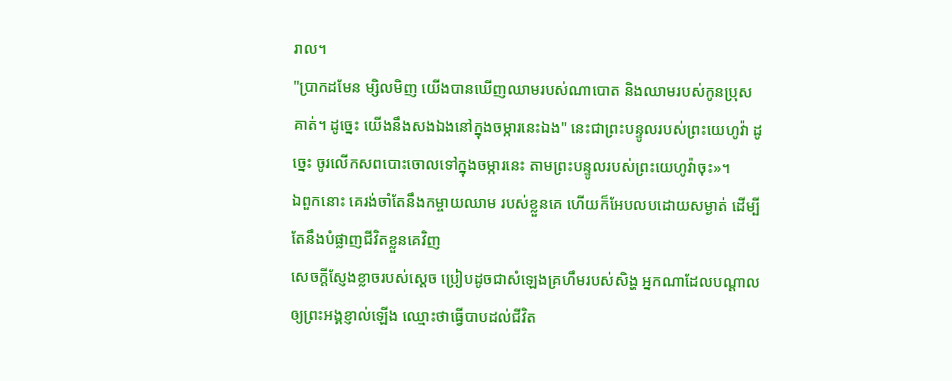រាល។
"ប្រាកដមែន ម្សិលមិញ យើងបានឃើញឈាមរបស់ណាបោត និងឈាមរបស់កូនប្រុសគាត់។ ដូច្នេះ យើងនឹងសងឯងនៅក្នុងចម្ការនេះឯង" នេះជាព្រះបន្ទូលរបស់ព្រះយេហូវ៉ា ដូច្នេះ ចូរលើកសពបោះចោលទៅក្នុងចម្ការនេះ តាមព្រះបន្ទូលរបស់ព្រះយេហូវ៉ាចុះ»។
ឯពួកនោះ គេរង់ចាំតែនឹងកម្ចាយឈាម របស់ខ្លួនគេ ហើយក៏អែបលបដោយសម្ងាត់ ដើម្បីតែនឹងបំផ្លាញជីវិតខ្លួនគេវិញ
សេចក្ដីស្ញែងខ្លាចរបស់ស្តេច ប្រៀបដូចជាសំឡេងគ្រហឹមរបស់សិង្ហ អ្នកណាដែលបណ្ដាលឲ្យព្រះអង្គខ្ញាល់ឡើង ឈ្មោះថាធ្វើបាបដល់ជីវិត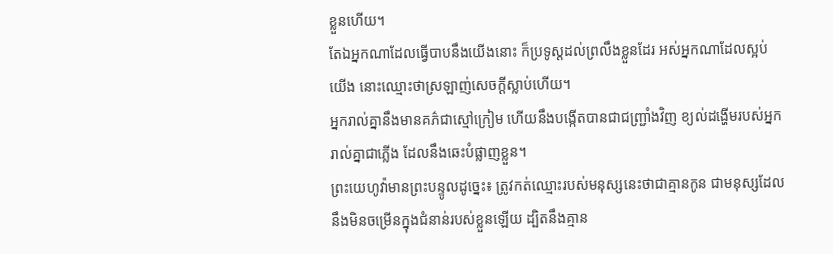ខ្លួនហើយ។
តែឯអ្នកណាដែលធ្វើបាបនឹងយើងនោះ ក៏ប្រទូស្តដល់ព្រលឹងខ្លួនដែរ អស់អ្នកណាដែលស្អប់យើង នោះឈ្មោះថាស្រឡាញ់សេចក្ដីស្លាប់ហើយ។
អ្នករាល់គ្នានឹងមានគភ៌ជាស្មៅក្រៀម ហើយនឹងបង្កើតបានជាជញ្ជ្រាំងវិញ ខ្យល់ដង្ហើមរបស់អ្នករាល់គ្នាជាភ្លើង ដែលនឹងឆេះបំផ្លាញខ្លួន។
ព្រះយេហូវ៉ាមានព្រះបន្ទូលដូច្នេះ៖ ត្រូវកត់ឈ្មោះរបស់មនុស្សនេះថាជាគ្មានកូន ជាមនុស្សដែលនឹងមិនចម្រើនក្នុងជំនាន់របស់ខ្លួនឡើយ ដ្បិតនឹងគ្មាន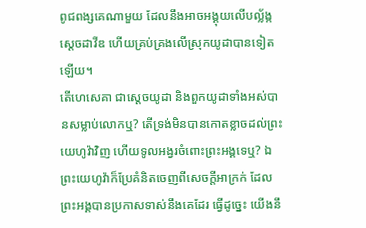ពូជពង្សគេណាមួយ ដែលនឹងអាចអង្គុយលើបល្ល័ង្កស្ដេចដាវីឌ ហើយគ្រប់គ្រងលើស្រុកយូដាបានទៀតឡើយ។
តើហេសេគា ជាស្តេចយូដា និងពួកយូដាទាំងអស់បានសម្លាប់លោកឬ? តើទ្រង់មិនបានកោតខ្លាចដល់ព្រះយេហូវ៉ាវិញ ហើយទូលអង្វរចំពោះព្រះអង្គទេឬ? ឯព្រះយេហូវ៉ាក៏ប្រែគំនិតចេញពីសេចក្ដីអាក្រក់ ដែលព្រះអង្គបានប្រកាសទាស់នឹងគេដែរ ធ្វើដូច្នេះ យើងនឹ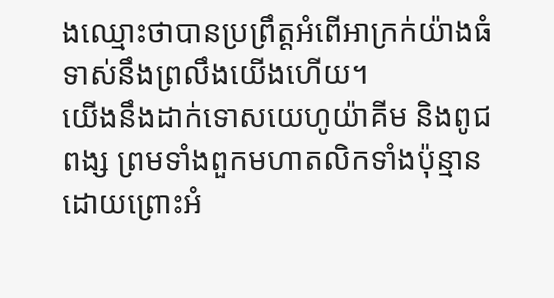ងឈ្មោះថាបានប្រព្រឹត្តអំពើអាក្រក់យ៉ាងធំ ទាស់នឹងព្រលឹងយើងហើយ។
យើងនឹងដាក់ទោសយេហូយ៉ាគីម និងពូជពង្ស ព្រមទាំងពួកមហាតលិកទាំងប៉ុន្មាន ដោយព្រោះអំ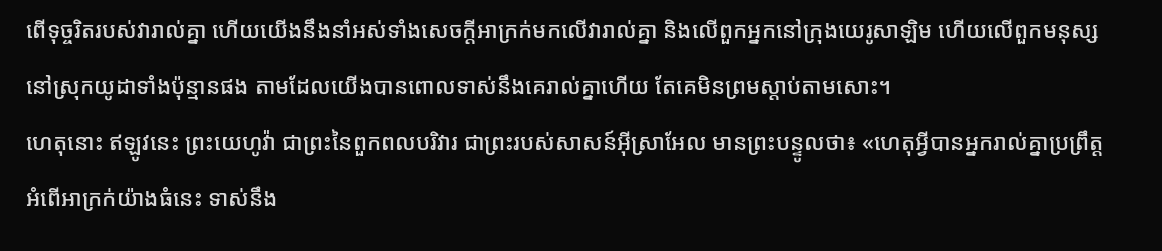ពើទុច្ចរិតរបស់វារាល់គ្នា ហើយយើងនឹងនាំអស់ទាំងសេចក្ដីអាក្រក់មកលើវារាល់គ្នា និងលើពួកអ្នកនៅក្រុងយេរូសាឡិម ហើយលើពួកមនុស្សនៅស្រុកយូដាទាំងប៉ុន្មានផង តាមដែលយើងបានពោលទាស់នឹងគេរាល់គ្នាហើយ តែគេមិនព្រមស្តាប់តាមសោះ។
ហេតុនោះ ឥឡូវនេះ ព្រះយេហូវ៉ា ជាព្រះនៃពួកពលបរិវារ ជាព្រះរបស់សាសន៍អ៊ីស្រាអែល មានព្រះបន្ទូលថា៖ «ហេតុអ្វីបានអ្នករាល់គ្នាប្រព្រឹត្តអំពើអាក្រក់យ៉ាងធំនេះ ទាស់នឹង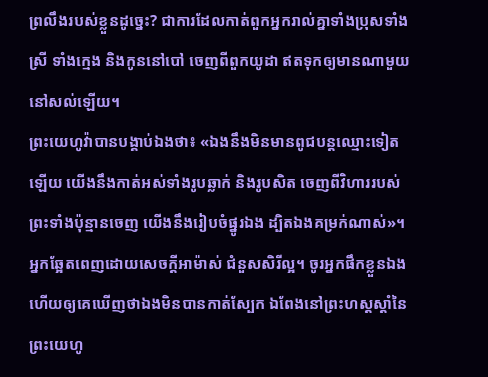ព្រលឹងរបស់ខ្លួនដូច្នេះ? ជាការដែលកាត់ពួកអ្នករាល់គ្នាទាំងប្រុសទាំងស្រី ទាំងក្មេង និងកូននៅបៅ ចេញពីពួកយូដា ឥតទុកឲ្យមានណាមួយនៅសល់ឡើយ។
ព្រះយេហូវ៉ាបានបង្គាប់ឯងថា៖ «ឯងនឹងមិនមានពូជបន្តឈ្មោះទៀតឡើយ យើងនឹងកាត់អស់ទាំងរូបឆ្លាក់ និងរូបសិត ចេញពីវិហាររបស់ព្រះទាំងប៉ុន្មានចេញ យើងនឹងរៀបចំផ្នូរឯង ដ្បិតឯងគម្រក់ណាស់»។
អ្នកឆ្អែតពេញដោយសេចក្ដីអាម៉ាស់ ជំនួសសិរីល្អ។ ចូរអ្នកផឹកខ្លួនឯង ហើយឲ្យគេឃើញថាឯងមិនបានកាត់ស្បែក ឯពែងនៅព្រះហស្តស្តាំនៃព្រះយេហូ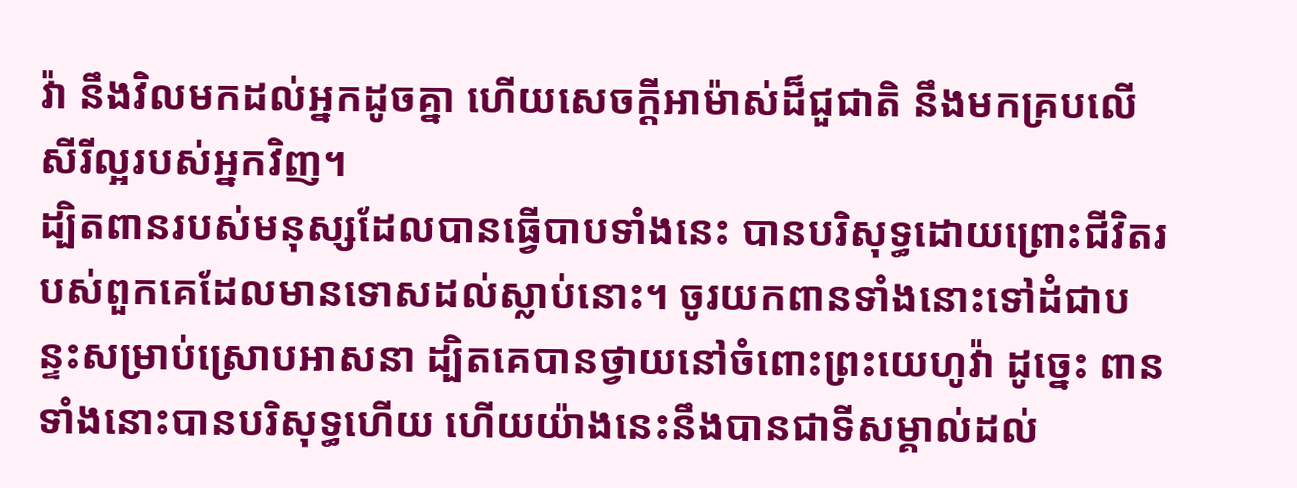វ៉ា នឹងវិលមកដល់អ្នកដូចគ្នា ហើយសេចក្ដីអាម៉ាស់ដ៏ជួជាតិ នឹងមកគ្របលើសីរីល្អរបស់អ្នកវិញ។
ដ្បិតពានរបស់មនុស្សដែលបានធ្វើបាបទាំងនេះ បានបរិសុទ្ធដោយព្រោះជីវិតរបស់ពួកគេដែលមានទោសដល់ស្លាប់នោះ។ ចូរយកពានទាំងនោះទៅដំជាបន្ទះសម្រាប់ស្រោបអាសនា ដ្បិតគេបានថ្វាយនៅចំពោះព្រះយេហូវ៉ា ដូច្នេះ ពានទាំងនោះបានបរិសុទ្ធហើយ ហើយយ៉ាងនេះនឹងបានជាទីសម្គាល់ដល់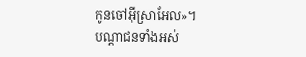កូនចៅអ៊ីស្រាអែល»។
បណ្តាជនទាំងអស់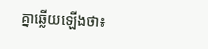គ្នាឆ្លើយឡើងថា៖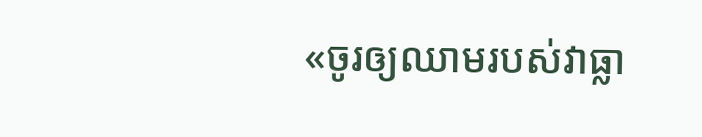«ចូរឲ្យឈាមរបស់វាធ្លា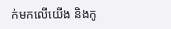ក់មកលើយើង និងកូ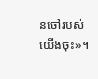នចៅរបស់យើងចុះ»។